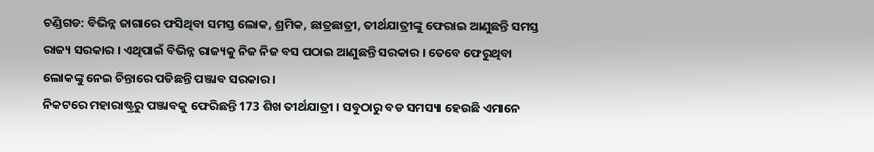ଚଣ୍ଡିଗଡ: ବିଭିନ୍ନ ଜାଗାରେ ଫସିଥିବା ସମସ୍ତ ଲୋକ, ଶ୍ରମିକ, ଛାତ୍ରଛାତ୍ରୀ, ତୀର୍ଥଯାତ୍ରୀଙ୍କୁ ଫେରାଇ ଆଣୁଛନ୍ତି ସମସ୍ତ ରାଜ୍ୟ ସରକାର । ଏଥିପାଇଁ ବିଭିନ୍ନ ରାଜ୍ୟକୁ ନିଜ ନିଜ ବସ ପଠାଇ ଆଣୁଛନ୍ତି ସରକାର । ତେବେ ଫେରୁଥିବା ଲୋକଙ୍କୁ ନେଇ ଚିନ୍ତାରେ ପଡିଛନ୍ତି ପଞ୍ଜାବ ସରକାର ।
ନିକଟରେ ମହାରାଷ୍ଟ୍ରରୁ ପଞ୍ଜାବକୁ ଫେରିଛନ୍ତି 173 ଶିଖ ତୀର୍ଥଯାତ୍ରୀ । ସବୁଠାରୁ ବଡ ସମସ୍ୟା ହେଉଛି ଏମାନେ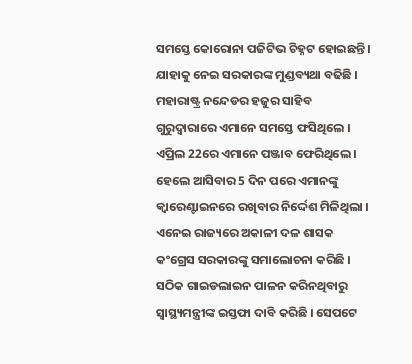ସମସ୍ତେ କୋରୋନା ପଜିଟିଭ ଚିହ୍ନଟ ହୋଇଛନ୍ତି । ଯାହାକୁ ନେଇ ସରକାରଙ୍କ ମୁଣ୍ଡବ୍ୟଥା ବଢିଛି । ମହାରାଷ୍ଟ୍ର ନନ୍ଦେଡର ହଜୁର ସାହିବ ଗୁରୁଦ୍ବାରାରେ ଏମାନେ ସମସ୍ତେ ଫସିଥିଲେ । ଏପ୍ରିଲ 22ରେ ଏମାନେ ପଞ୍ଜାବ ଫେରିଥିଲେ । ହେଲେ ଆସିବାର 5 ଦିନ ପରେ ଏମାନଙ୍କୁ କ୍ବାରେଣ୍ଟାଇନରେ ରଖିବାର ନିର୍ଦ୍ଦେଶ ମିଳିଥିଲା ।
ଏନେଇ ରାଜ୍ୟରେ ଅକାଳୀ ଦଳ ଶାସକ କଂଗ୍ରେସ ସରକାରଙ୍କୁ ସମାଲୋଚନା କରିଛି । ସଠିକ ଗାଇଡଲାଇନ ପାଳନ କରିନଥିବାରୁ ସ୍ବାସ୍ଥ୍ୟମନ୍ତ୍ରୀଙ୍କ ଇସ୍ତଫା ଦାବି କରିଛି । ସେପଟେ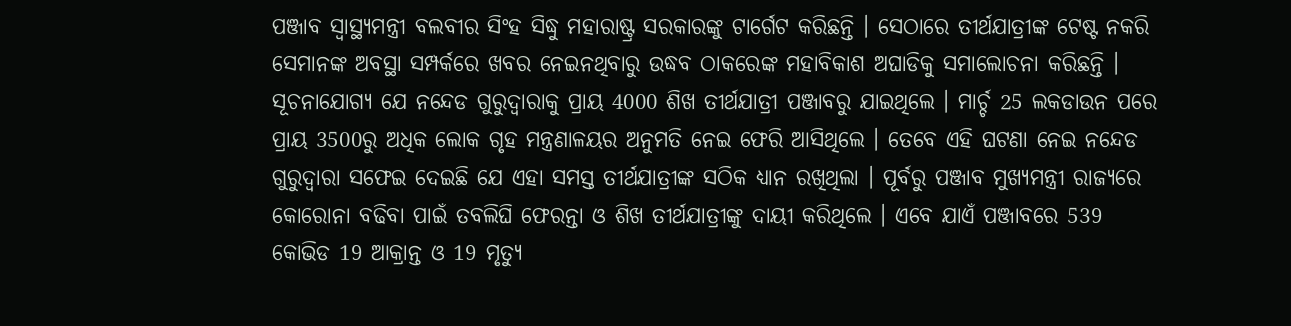ପଞ୍ଜାବ ସ୍ବାସ୍ଥ୍ୟମନ୍ତ୍ରୀ ବଲବୀର ସିଂହ ସିଦ୍ଧୁ ମହାରାଷ୍ଟ୍ର ସରକାରଙ୍କୁ ଟାର୍ଗେଟ କରିଛନ୍ତି । ସେଠାରେ ତୀର୍ଥଯାତ୍ରୀଙ୍କ ଟେଷ୍ଟ ନକରି ସେମାନଙ୍କ ଅବସ୍ଥା ସମ୍ପର୍କରେ ଖବର ନେଇନଥିବାରୁ ଉଦ୍ଧବ ଠାକରେଙ୍କ ମହାବିକାଶ ଅଘାଡିକୁ ସମାଲୋଚନା କରିଛନ୍ତି ।
ସୂଚନାଯୋଗ୍ୟ ଯେ ନନ୍ଦେଡ ଗୁରୁଦ୍ବାରାକୁ ପ୍ରାୟ 4000 ଶିଖ ତୀର୍ଥଯାତ୍ରୀ ପଞ୍ଜାବରୁ ଯାଇଥିଲେ । ମାର୍ଚ୍ଚ 25 ଲକଡାଉନ ପରେ ପ୍ରାୟ 3500ରୁ ଅଧିକ ଲୋକ ଗୃହ ମନ୍ତ୍ରଣାଳୟର ଅନୁମତି ନେଇ ଫେରି ଆସିଥିଲେ । ତେବେ ଏହି ଘଟଣା ନେଇ ନନ୍ଦେଡ ଗୁରୁଦ୍ବାରା ସଫେଇ ଦେଇଛି ଯେ ଏହା ସମସ୍ତ ତୀର୍ଥଯାତ୍ରୀଙ୍କ ସଠିକ ଧ୍ୟାନ ରଖିଥିଲା । ପୂର୍ବରୁ ପଞ୍ଜାବ ମୁଖ୍ୟମନ୍ତ୍ରୀ ରାଜ୍ୟରେ କୋରୋନା ବଢିବା ପାଇଁ ତବଲିଘି ଫେରନ୍ତା ଓ ଶିଖ ତୀର୍ଥଯାତ୍ରୀଙ୍କୁ ଦାୟୀ କରିଥିଲେ । ଏବେ ଯାଏଁ ପଞ୍ଜାବରେ 539 କୋଭିଡ 19 ଆକ୍ରାନ୍ତ ଓ 19 ମୃତ୍ୟୁ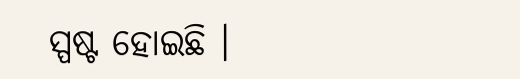ସ୍ପଷ୍ଟ ହୋଇଛି ।